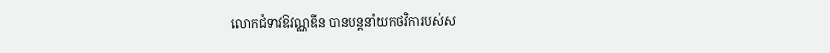លោកជំទាវឱវណ្ណឌីន បានបន្តនាំយកថវិការបស់ស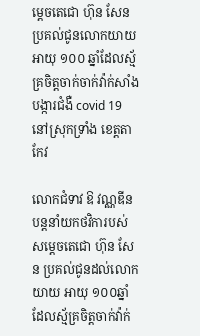ម្ដេចតេជោ ហ៊ុន សែន ប្រគល់ជូនលោកយាយអាយុ ១០០ ឆ្នាំដែលស្ម័គ្រចិត្តចាក់ចាក់វ៉ាក់សាំងបង្ការជំងឺ covid 19 នៅស្រុកទ្រាំង ខេត្តតាកែវ

លោកជំទាវ ឱ វណ្ណឌីន បន្ដនាំយកថវិការបស់ សម្ដេចតេជោ ហ៊ុន សែន ប្រគល់ជូនដល់លោកយាយ អាយុ ១០០ឆ្នាំ ដែលស្ម័គ្រចិត្ដចាក់វ៉ាក់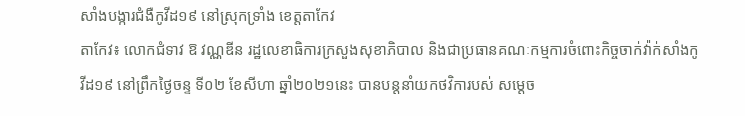សាំងបង្ការជំងឺកូវីដ១៩ នៅស្រុកទ្រាំង ខេត្តតាកែវ
តាកែវ៖ លោកជំទាវ ឱ វណ្ណឌីន រដ្ឋលេខាធិការក្រសួងសុខាភិបាល និងជាប្រធានគណៈកម្មការចំពោះកិច្ចចាក់វ៉ាក់សាំងកូវីដ១៩ នៅព្រឹកថ្ងៃចន្ទ ទី០២ ខែសីហា ឆ្នាំ២០២១នេះ បានបន្ដនាំយកថវិការបស់ សម្ដេច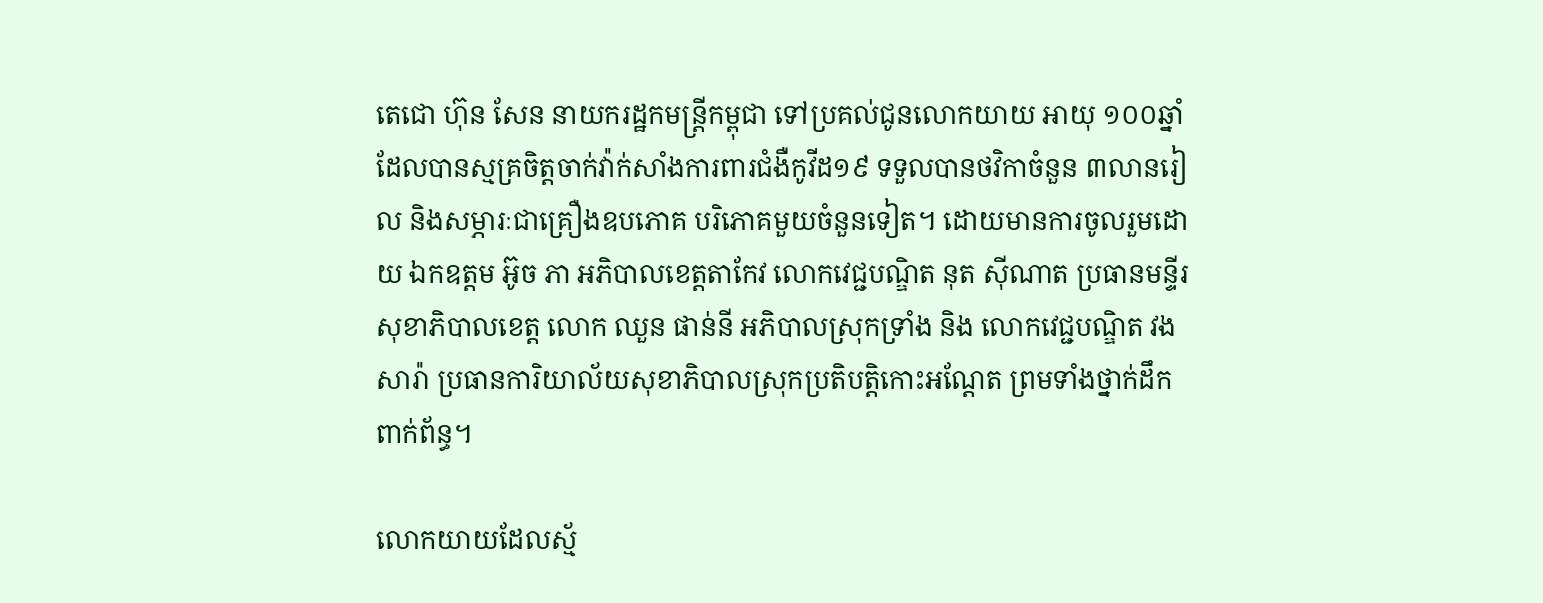តេជោ ហ៊ុន សែន នាយករដ្ឋកមន្ដ្រីកម្ពុជា ទៅប្រគល់ជូនលោកយាយ អាយុ ១០០ឆ្នាំ ដែលបានស្មគ្រចិត្តចាក់វ៉ាក់សាំងការពារជំងឺកូវីដ១៩ ទទួលបានថវិកាចំនួន ៣លានរៀល និងសម្ភារៈជាគ្រឿងឧបភោគ បរិភោគមួយចំនួនទៀត។ ដោយមានការចូលរួមដោយ ឯកឧត្តម អ៊ូច ភា អភិបាលខេត្តតាកែវ លោកវេជ្ជបណ្ឌិត នុត ស៊ីណាត ប្រធានមន្ទីរសុខាភិបាលខេត្ត លោក ឈួន ផាន់នី អភិបាលស្រុកទ្រាំង និង លោកវេជ្ជបណ្ឌិត វង សារ៉ា ប្រធានការិយាល័យសុខាភិបាលស្រុកប្រតិបត្តិកោះអណ្ដែត ព្រមទាំងថ្នាក់ដឹកពាក់ព័ន្ធ។

លោកយាយដែលស្ម័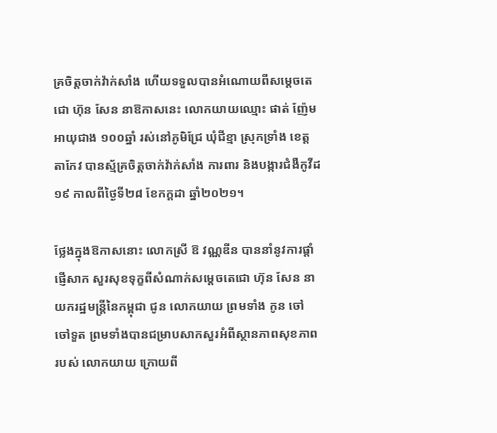គ្រចិត្តចាក់វ៉ាក់សាំង ហើយទទួលបានអំណោយពីសម្ដេចតេជោ ហ៊ុន សែន នាឱកាសនេះ លោកយាយឈ្មោះ ផាត់ ញ៉ែម អាយុជាង ១០០ឆ្នាំ រស់នៅភូមិជ្រែ ឃុំជីខ្មា ស្រុកទ្រាំង ខេត្តតាកែវ បានស្ម័គ្រចិត្តចាក់វ៉ាក់សាំង ការពារ និងបង្ការជំងឺកូវីដ១៩ កាលពីថ្ងៃទី២៨ ខែកក្ដដា ឆ្នាំ២០២១។

ថ្លែងក្នុងឱកាសនោះ លោកស្រី ឱ វណ្ណឌីន បាននាំនូវការផ្ដាំផ្ញើសាក សួរសុខទុក្ខពីសំណាក់សម្ដេចតេជោ ហ៊ុន សែន នាយករដ្ឋមន្ដ្រីនៃកម្ពុជា ជូន លោកយាយ ព្រមទាំង កូន ចៅ ចៅទួត ព្រមទាំងបានជម្រាបសាកសួរអំពីស្ថានភាពសុខភាពរបស់ លោកយាយ ក្រោយពី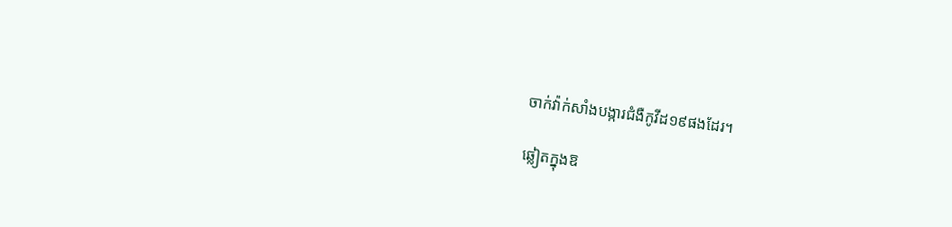ចាក់វ៉ាក់សាំងបង្ការជំងឺកូវីដ១៩ផងដែរ។

ឆ្លៀតក្នុងឱ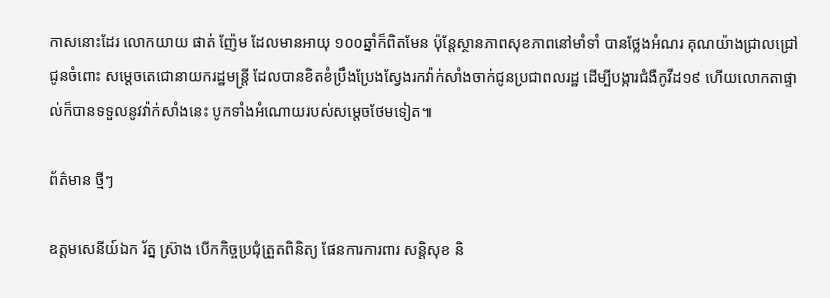កាសនោះដែរ លោកយាយ ផាត់ ញ៉ែម ដែលមានអាយុ ១០០ឆ្នាំក៏ពិតមែន ប៉ុន្ដែស្ថានភាពសុខភាពនៅមាំទាំ បានថ្លែងអំណរ គុណយ៉ាងជ្រាលជ្រៅជូនចំពោះ សម្ដេចតេជោនាយករដ្ឋមន្ដ្រី ដែលបានខិតខំប្រឹងប្រែងស្វែងរកវ៉ាក់សាំងចាក់ជូនប្រជាពលរដ្ឋ ដើម្បីបង្ការជំងឺកូវីដ១៩ ហើយលោកតាផ្ទាល់ក៏បានទទួលនូវវ៉ាក់សាំងនេះ បូកទាំងអំណោយរបស់សម្ដេចថែមទៀត៕

ព័ត៌មាន ថ្មីៗ

ឧត្តមសេនីយ៍ឯក រ័ត្ន ស្រ៊ាង បើកកិច្ចប្រជុំត្រួតពិនិត្យ ផែនការការពារ សន្តិសុខ និ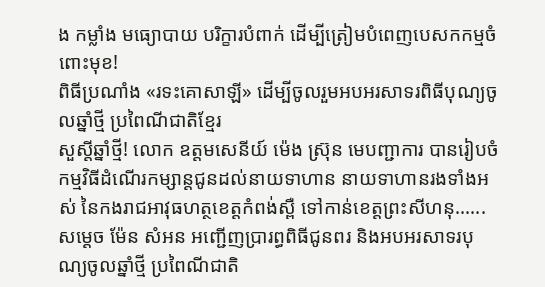ង កម្លាំង មធ្យោបាយ បរិក្ខារបំពាក់ ដើម្បីត្រៀមបំពេញបេសកកម្មចំពោះមុខ!
ពិធីប្រណាំង «រទះគោសាឡី» ដើម្បីចូលរួមអបអរសាទរពិធីបុណ្យចូលឆ្នាំថ្មី ប្រពៃណីជាតិខ្មែរ
សួស្តីឆ្នាំថ្មី! លោក ឧត្តមសេនីយ៍ ម៉េង ស្រ៊ុន មេបញ្ជាការ បានរៀបចំកម្មវិធីដំណើរកម្សាន្តជូនដល់នាយទាហាន នាយទាហានរងទាំងអស់ នៃកងរាជអាវុធហត្ថខេត្តកំពង់ស្ពឺ ទៅកាន់ខេត្តព្រះសីហនុ......
សម្តេច ម៉ែន សំអន អញ្ជើញប្រារព្ធពិធីជូនពរ និងអបអរសាទរបុណ្យចូលឆ្នាំថ្មី ប្រពៃណីជាតិ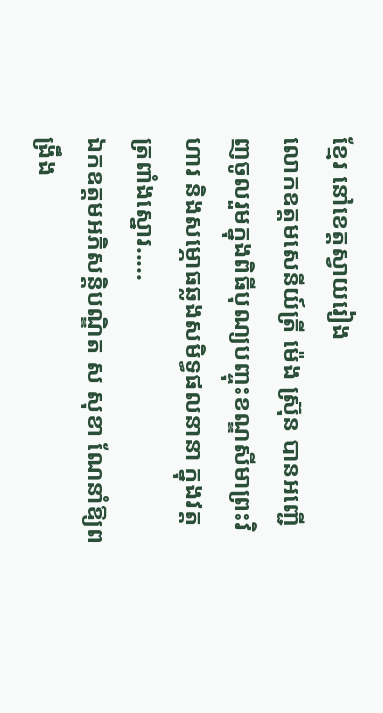ខ្មែរ នៅខេត្តស្វាយរៀង
លោកឧត្តមសេនីយ៍ត្រី ម៉េង ស្រ៊ុន បានអញ្ជើញចូលរួមក្នុងពិធីបុណ្យបញ្ចុះខណ្ឌសីមាព្រះវិហារ និងសម្ភោធឆ្លងសមិទ្ធផលនានា ក្នុងវត្តត្រពាំងស្នោរ.....
ឯកឧត្តមអភិសន្តិបណ្ឌិត ស សុខា ណែនាំឱ្យពង្រឹង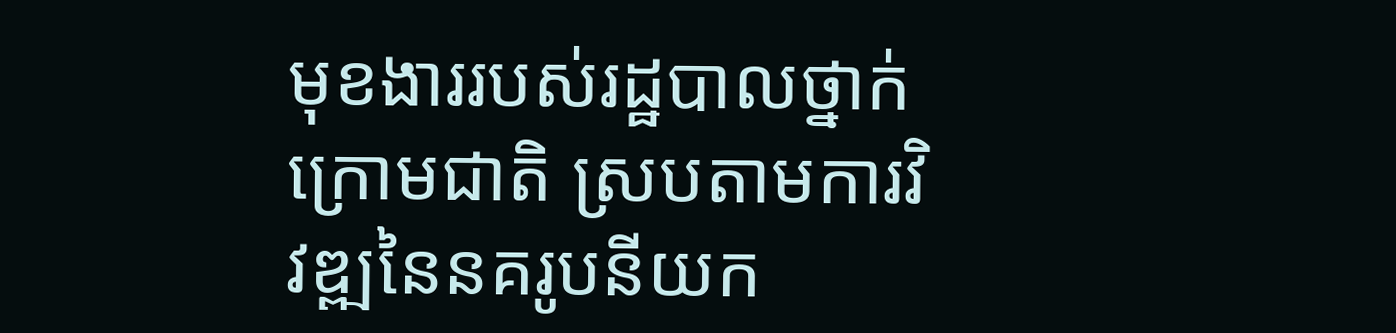មុខងាររបស់រដ្ឋបាលថ្នាក់ក្រោមជាតិ ស្របតាមការវិវឌ្ឍនៃនគរូបនីយក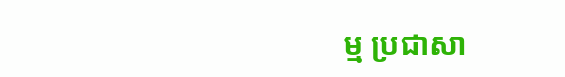ម្ម ប្រជាសា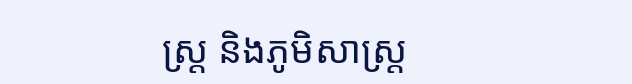ស្ត្រ និងភូមិសាស្ត្រ